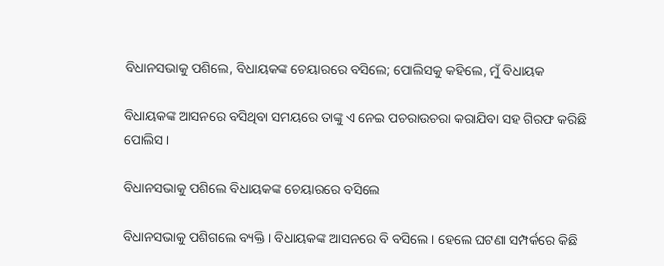ବିଧାନସଭାକୁ ପଶିଲେ, ବିଧାୟକଙ୍କ ଚେୟାରରେ ବସିଲେ; ପୋଲିସକୁ କହିଲେ, ମୁଁ ବିଧାୟକ

ବିଧାୟକଙ୍କ ଆସନରେ ବସିଥିବା ସମୟରେ ତାଙ୍କୁ ଏ ନେଇ ପଚରାଉଚରା କରାଯିବା ସହ ଗିରଫ କରିଛି ପୋଲିସ ।

ବିଧାନସଭାକୁ ପଶିଲେ ବିଧାୟକଙ୍କ ଚେୟାରରେ ବସିଲେ

ବିଧାନସଭାକୁ ପଶିଗଲେ ବ୍ୟକ୍ତି । ବିଧାୟକଙ୍କ ଆସନରେ ବି ବସିଲେ । ହେଲେ ଘଟଣା ସମ୍ପର୍କରେ କିଛି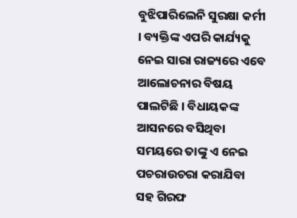ବୁଝିପାରିଲେନି ସୁରକ୍ଷା କର୍ମୀ । ବ୍ୟକ୍ତିଙ୍କ ଏପରି କାର୍ଯ୍ୟକୁ ନେଇ ସାରା ରାଜ୍ୟରେ ଏବେ ଆଲୋଚନାର ବିଷୟ ପାଲଟିଛି । ବିଧାୟକଙ୍କ ଆସନରେ ବସିଥିବା ସମୟରେ ତାଙ୍କୁ ଏ ନେଇ ପଚରାଉଚରା କରାଯିବା ସହ ଗିରଫ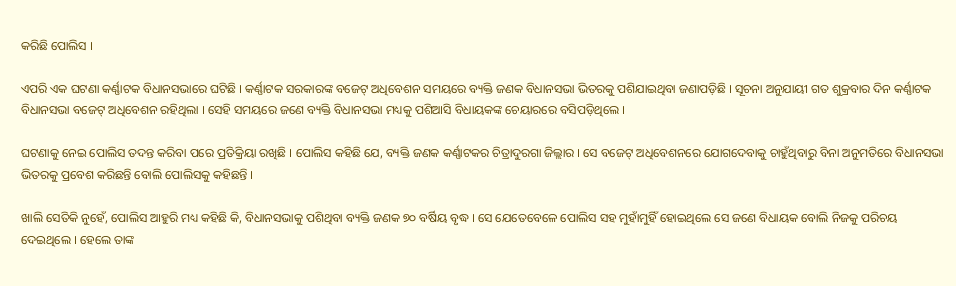କରିଛି ପୋଲିସ ।

ଏପରି ଏକ ଘଟଣା କର୍ଣ୍ଣାଟକ ବିଧାନସଭାରେ ଘଟିଛି । କର୍ଣ୍ଣାଟକ ସରକାରଙ୍କ ବଜେଟ୍ ଅଧିବେଶନ ସମୟରେ ବ୍ୟକ୍ତି ଜଣକ ବିଧାନସଭା ଭିତରକୁ ପଶିଯାଇଥିବା ଜଣାପଡ଼ିଛି । ସୂଚନା ଅନୁଯାୟୀ ଗତ ଶୁକ୍ରବାର ଦିନ କର୍ଣ୍ଣାଟକ ବିଧାନସଭା ବଜେଟ୍ ଅଧିବେଶନ ରହିଥିଲା । ସେହି ସମୟରେ ଜଣେ ବ୍ୟକ୍ତି ବିଧାନସଭା ମଧ୍ୟକୁ ପଶିଆସି ବିଧାୟକଙ୍କ ଚେୟାରରେ ବସିପଡ଼ିଥିଲେ ।

ଘଟଣାକୁ ନେଇ ପୋଲିସ ତଦନ୍ତ କରିବା ପରେ ପ୍ରତିକ୍ରିୟା ରଖିଛି । ପୋଲିସ କହିଛି ଯେ, ବ୍ୟକ୍ତି ଜଣକ କର୍ଣ୍ଣାଟକର ଚିତ୍ରାଦୁରଗା ଜିଲ୍ଲାର । ସେ ବଜେଟ୍ ଅଧିବେଶନରେ ଯୋଗଦେବାକୁ ଚାହୁଁଥିବାରୁ ବିନା ଅନୁମତିରେ ବିଧାନସଭା ଭିତରକୁ ପ୍ରବେଶ କରିଛନ୍ତି ବୋଲି ପୋଲିସକୁ କହିଛନ୍ତି ।

ଖାଲି ସେତିକି ନୁହେଁ, ପୋଲିସ ଆହୁରି ମଧ୍ୟ କହିଛି କି, ବିଧାନସଭାକୁ ପଶିଥିବା ବ୍ୟକ୍ତି ଜଣକ ୭୦ ବର୍ଷିୟ ବୃଦ୍ଧ । ସେ ଯେତେବେଳେ ପୋଲିସ ସହ ମୁହାଁମୁହିଁ ହୋଇଥିଲେ ସେ ଜଣେ ବିଧାୟକ ବୋଲି ନିଜକୁ ପରିଚୟ ଦେଇଥିଲେ । ହେଲେ ତାଙ୍କ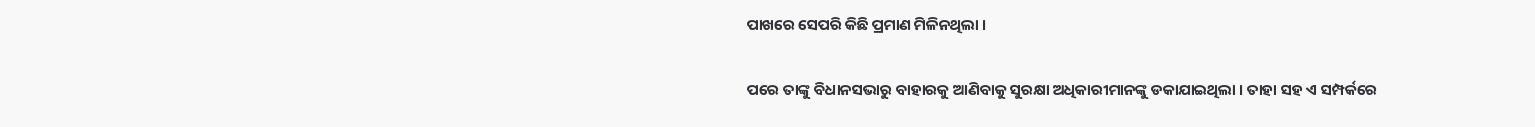ପାଖରେ ସେପରି କିଛି ପ୍ରମାଣ ମିଳିନଥିଲା ।

ପରେ ତାଙ୍କୁ ବିଧାନସଭାରୁ ବାହାରକୁ ଆଣିବାକୁ ସୁରକ୍ଷା ଅଧିକାରୀମାନଙ୍କୁ ଡକାଯାଇଥିଲା । ତାହା ସହ ଏ ସମ୍ପର୍କରେ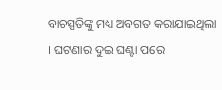ବାଚସ୍ପତିଙ୍କୁ ମଧ୍ୟ ଅବଗତ କରାଯାଇଥିଲା । ଘଟଣାର ଦୁଇ ଘଣ୍ଟା ପରେ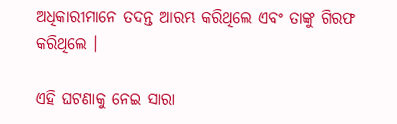ଅଧିକାରୀମାନେ ତଦନ୍ତ ଆରମ୍ଭ କରିଥିଲେ ଏବଂ ତାଙ୍କୁ ଗିରଫ କରିଥିଲେ ।

ଏହି ଘଟଣାକୁ ନେଇ ସାରା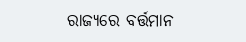ରାଜ୍ୟରେ ବର୍ତ୍ତମାନ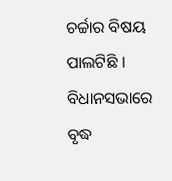ଚର୍ଚ୍ଚାର ବିଷୟ ପାଲଟିଛି । ବିଧାନସଭାରେ ବୃଦ୍ଧ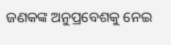ଜଣକଙ୍କ ଅନୁପ୍ରବେଶକୁ ନେଇ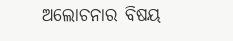ଅଲୋଚନାର ବିଷୟ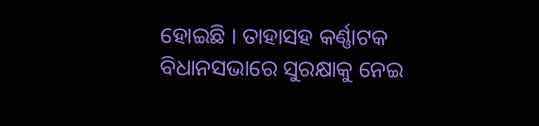ହୋଇଛି । ତାହାସହ କର୍ଣ୍ଣାଟକ ବିଧାନସଭାରେ ସୁରକ୍ଷାକୁ ନେଇ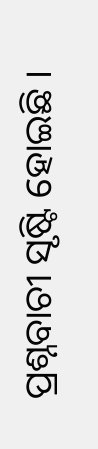ପ୍ରଶ୍ନବାଚୀ ସୃଷ୍ଟି ହୋଇଛି ।